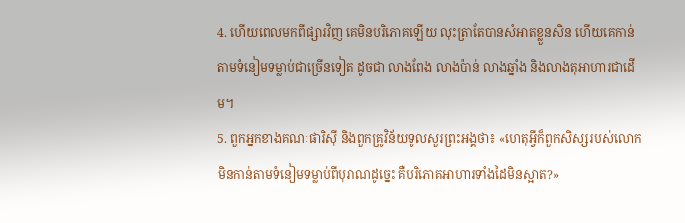4. ហើយពេលមកពីផ្សារវិញ គេមិនបរិភោគឡើយ លុះត្រាតែបានសំអាតខ្លួនសិន ហើយគេកាន់តាមទំនៀមទម្លាប់ជាច្រើនទៀត ដូចជា លាងពែង លាងប៉ាន់ លាងឆ្នាំង និងលាងតុអាហារជាដើម។
5. ពួកអ្នកខាងគណៈផារិស៊ី និងពួកគ្រូវិន័យទូលសួរព្រះអង្គថា៖ «ហេតុអ្វីក៏ពួកសិស្សរបស់លោកមិនកាន់តាមទំនៀមទម្លាប់ពីបុរាណដូច្នេះ គឺបរិភោគអាហារទាំងដៃមិនស្អាត?»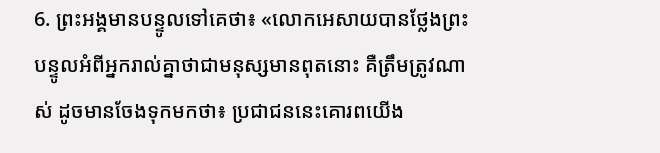6. ព្រះអង្គមានបន្ទូលទៅគេថា៖ «លោកអេសាយបានថ្លែងព្រះបន្ទូលអំពីអ្នករាល់គ្នាថាជាមនុស្សមានពុតនោះ គឺត្រឹមត្រូវណាស់ ដូចមានចែងទុកមកថា៖ ប្រជាជននេះគោរពយើង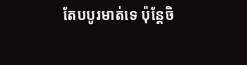តែបបូរមាត់ទេ ប៉ុន្ដែចិ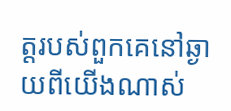ត្ដរបស់ពួកគេនៅឆ្ងាយពីយើងណាស់